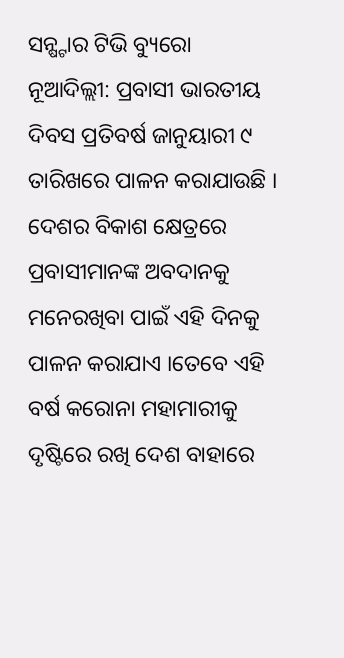ସନ୍ଷ୍ଟାର ଟିଭି ବ୍ୟୁରୋ
ନୂଆଦିଲ୍ଲୀ: ପ୍ରବାସୀ ଭାରତୀୟ ଦିବସ ପ୍ରତିବର୍ଷ ଜାନୁୟାରୀ ୯ ତାରିଖରେ ପାଳନ କରାଯାଉଛି । ଦେଶର ବିକାଶ କ୍ଷେତ୍ରରେ ପ୍ରବାସୀମାନଙ୍କ ଅବଦାନକୁ ମନେରଖିବା ପାଇଁ ଏହି ଦିନକୁ ପାଳନ କରାଯାଏ ।ତେବେ ଏହି ବର୍ଷ କରୋନା ମହାମାରୀକୁ ଦୃଷ୍ଟିରେ ରଖି ଦେଶ ବାହାରେ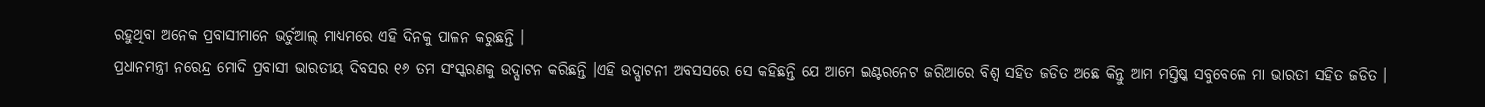ରହୁଥିବା ଅନେକ ପ୍ରବାସୀମାନେ ଭର୍ଚୁଆଲ୍ ମାଧ୍ୟମରେ ଏହି ଦିନକୁ ପାଳନ କରୁଛନ୍ତି ।
ପ୍ରଧାନମନ୍ତ୍ରୀ ନରେନ୍ଦ୍ର ମୋଦି ପ୍ରବାସୀ ଭାରତୀୟ ଦିବସର ୧୬ ତମ ସଂସ୍କରଣକୁ ଉଦ୍ଘାଟନ କରିଛନ୍ତି ।ଏହି ଉଦ୍ଘାଟନୀ ଅବସସରେ ସେ କହିଛନ୍ତି ଯେ ଆମେ ଇଣ୍ଟରନେଟ ଜରିଆରେ ବିଶ୍ଵ ସହିତ ଜଡିତ ଅଛେ କିନ୍ତୁ ଆମ ମସ୍ତିଷ୍କ ସବୁବେଳେ ମା ଭାରତୀ ସହିତ ଜଡିତ ।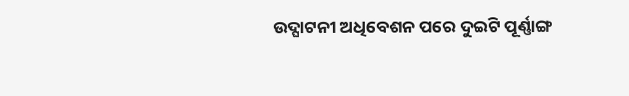ଉଦ୍ଘାଟନୀ ଅଧିବେଶନ ପରେ ଦୁଇଟି ପୂର୍ଣ୍ଣାଙ୍ଗ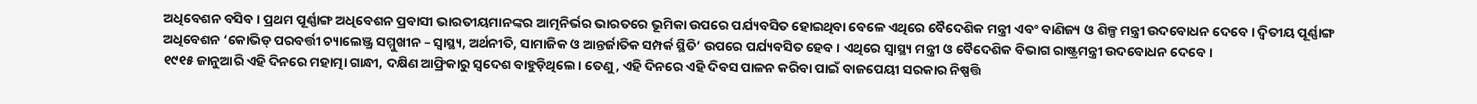ଅଧିବେଶନ ବସିବ। ପ୍ରଥମ ପୂର୍ଣ୍ଣାଙ୍ଗ ଅଧିବେଶନ ପ୍ରବାସୀ ଭାରତୀୟମାନଙ୍କର ଆତ୍ମନିର୍ଭର ଭାରତରେ ଭୂମିକା ଉପରେ ପର୍ଯ୍ୟବସିତ ହୋଇଥିବା ବେଳେ ଏଥିରେ ବୈଦେଶିକ ମନ୍ତ୍ରୀ ଏବଂ ବାଣିଜ୍ୟ ଓ ଶିଳ୍ପ ମନ୍ତ୍ରୀ ଉଦବୋଧନ ଦେବେ। ଦ୍ୱିତୀୟ ପୂର୍ଣ୍ଣାଙ୍ଗ ଅଧିବେଶନ ‘କୋଭିଡ୍ ପରବର୍ତ୍ତୀ ଚ୍ୟାଲେଞ୍ଜ୍ର ସମ୍ମୁଖୀନ – ସ୍ୱାସ୍ଥ୍ୟ, ଅର୍ଥନୀତି, ସାମାଜିକ ଓ ଆନ୍ତର୍ଜାତିକ ସମ୍ପର୍କ ସ୍ଥିତି’ ଉପରେ ପର୍ଯ୍ୟବସିତ ହେବ। ଏଥିରେ ସ୍ୱାସ୍ଥ୍ୟ ମନ୍ତ୍ରୀ ଓ ବୈଦେଶିକ ବିଭାଗ ରାଷ୍ଟ୍ରମନ୍ତ୍ରୀ ଉଦବୋଧନ ଦେବେ।
୧୯୧୫ ଜାନୁଆରି ଏହି ଦିନରେ ମହାତ୍ମା ଗାନ୍ଧୀ, ଦକ୍ଷିଣ ଆଫ୍ରିକାରୁ ସ୍ବଦେଶ ବାହୁଡ଼ିଥିଲେ। ତେଣୁ, ଏହି ଦିନରେ ଏହି ଦିବସ ପାଳନ କରିବା ପାଇଁ ବାଜପେୟୀ ସରକାର ନିଷ୍ପତ୍ତି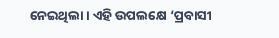ନେଇଥିଲା। ଏହି ଉପଲକ୍ଷେ ‘ପ୍ରବାସୀ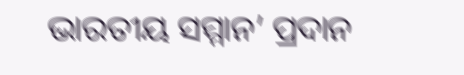ଭାରତୀୟ ସମ୍ମାନ’ ପ୍ରଦାନ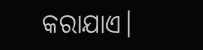କରାଯାଏ।